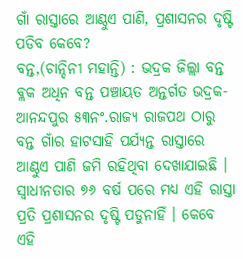ଗାଁ ରାସ୍ତାରେ ଆଣ୍ଠୁଏ ପାଣି, ପ୍ରଶାସନର ଦୃଷ୍ଟି ପଡିବ କେବେ?
ବନ୍ତ,(ଚାନ୍ଦିନୀ ମହାନ୍ତି) : ଭଦ୍ରକ ଜିଲ୍ଲା ବନ୍ତ ବ୍ଲକ ଅଧିନ ବନ୍ତ ପଞ୍ଚାୟତ ଅନ୍ତର୍ଗତ ଭଦ୍ରକ-ଆନନ୍ଦପୁର ୫୩ନଂ.ରାଜ୍ୟ ରାଜପଥ ଠାରୁ ବନ୍ତ ଗାଁର ହାଟସାହି ପର୍ଯ୍ୟନ୍ତ ରାସ୍ତାରେ ଆଣ୍ଠୁଏ ପାଣି ଜମି ରହିଥିବା ଦେଖାଯାଇଛି । ସ୍ୱାଧୀନତାର ୭୬ ବର୍ଷ ପରେ ମଧ୍ୟ ଏହି ରାସ୍ତା ପ୍ରତି ପ୍ରଶାସନର ଦୃଷ୍ଟି ପଡୁନାହିଁ । କେବେ ଏହି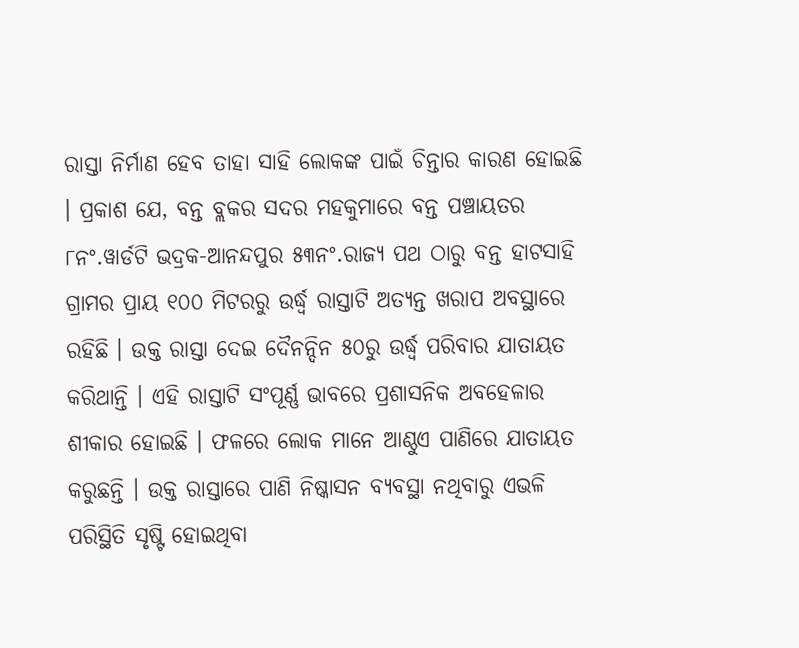ରାସ୍ତା ନିର୍ମାଣ ହେବ ତାହା ସାହି ଲୋକଙ୍କ ପାଇଁ ଚିନ୍ତାର କାରଣ ହୋଇଛି । ପ୍ରକାଶ ଯେ, ବନ୍ତ ବ୍ଲକର ସଦର ମହକୁମାରେ ବନ୍ତ ପଞ୍ଚାୟତର ୮ନଂ.ୱାର୍ଡଟି ଭଦ୍ରକ-ଆନନ୍ଦପୁର ୫୩ନଂ.ରାଜ୍ୟ ପଥ ଠାରୁ ବନ୍ତ ହାଟସାହି ଗ୍ରାମର ପ୍ରାୟ ୧୦୦ ମିଟରରୁ ଉର୍ଦ୍ଧ୍ୱ ରାସ୍ତାଟି ଅତ୍ୟନ୍ତ ଖରାପ ଅବସ୍ଥାରେ ରହିଛି । ଉକ୍ତ ରାସ୍ତା ଦେଇ ଦୈନନ୍ଦିନ ୫୦ରୁ ଉର୍ଦ୍ଧ୍ୱ ପରିବାର ଯାତାୟତ କରିଥାନ୍ତି । ଏହି ରାସ୍ତାଟି ସଂପୂର୍ଣ୍ଣ ଭାବରେ ପ୍ରଶାସନିକ ଅବହେଳାର ଶୀକାର ହୋଇଛି । ଫଳରେ ଲୋକ ମାନେ ଆଣ୍ଠୁଏ ପାଣିରେ ଯାତାୟତ କରୁଛନ୍ତି । ଉକ୍ତ ରାସ୍ତାରେ ପାଣି ନିଷ୍କାସନ ବ୍ୟବସ୍ଥା ନଥିବାରୁ ଏଭଳି ପରିସ୍ଥିତି ସୃଷ୍ଟି ହୋଇଥିବା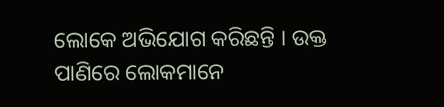ଲୋକେ ଅଭିଯୋଗ କରିଛନ୍ତି । ଉକ୍ତ ପାଣିରେ ଲୋକମାନେ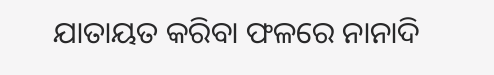ଯାତାୟତ କରିବା ଫଳରେ ନାନାଦି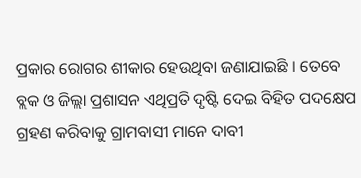ପ୍ରକାର ରୋଗର ଶୀକାର ହେଉଥିବା ଜଣାଯାଇଛି । ତେବେ ବ୍ଲକ ଓ ଜିଲ୍ଲା ପ୍ରଶାସନ ଏଥିପ୍ରତି ଦୃଷ୍ଟି ଦେଇ ବିହିତ ପଦକ୍ଷେପ ଗ୍ରହଣ କରିବାକୁ ଗ୍ରାମବାସୀ ମାନେ ଦାବୀ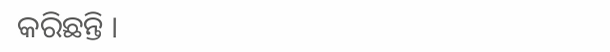କରିଛନ୍ତି ।